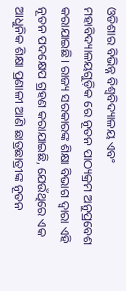ଓଡିଶାର ବିଭିନ୍ନ ବିଶ୍ୱବିଦ୍ୟାଳୟ ଏବଂ ମହାବିଦ୍ୟାଳୟଗୁଡ଼ିକ ରେ ନୂତନ ପାଠ୍ୟକ୍ରମ ଅନୁପ୍ରବେଶ କରାଯାଇଛି। ରାଜ୍ୟ ସରକାରଙ୍କ ଶିକ୍ଷା ବିଭାଗ ଦ୍ୱାରା ଏହି ନୂତନ ପଦକ୍ଷେପ ଗ୍ରହଣ କରାଯାଇଛି, ଯେଉଁଥିରେ ଏକ ଆଧୁନିକ ଶିକ୍ଷା ପ୍ରଣାଳୀ ଆଣି ଛାତ୍ରଛାତ୍ରୀଙ୍କ ନୂତନ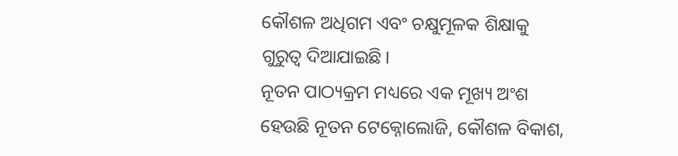କୌଶଳ ଅଧିଗମ ଏବଂ ଚକ୍ଷୁମୂଳକ ଶିକ୍ଷାକୁ ଗୁରୁତ୍ୱ ଦିଆଯାଇଛି।
ନୂତନ ପାଠ୍ୟକ୍ରମ ମଧ୍ୟରେ ଏକ ମୂଖ୍ୟ ଅଂଶ ହେଉଛି ନୂତନ ଟେକ୍ନୋଲୋଜି, କୌଶଳ ବିକାଶ,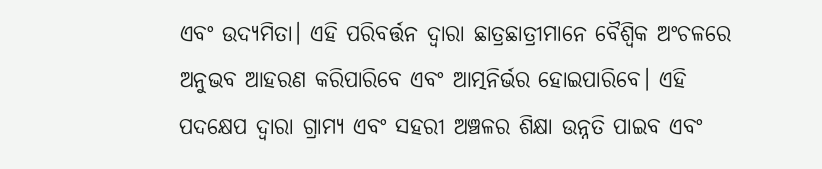ଏବଂ ଉଦ୍ୟମିତା। ଏହି ପରିବର୍ତ୍ତନ ଦ୍ୱାରା ଛାତ୍ରଛାତ୍ରୀମାନେ ବୈଶ୍ୱିକ ଅଂଚଳରେ ଅନୁଭବ ଆହରଣ କରିପାରିବେ ଏବଂ ଆତ୍ମନିର୍ଭର ହୋଇପାରିବେ। ଏହି ପଦକ୍ଷେପ ଦ୍ୱାରା ଗ୍ରାମ୍ୟ ଏବଂ ସହରୀ ଅଞ୍ଚଳର ଶିକ୍ଷା ଉନ୍ନତି ପାଇବ ଏବଂ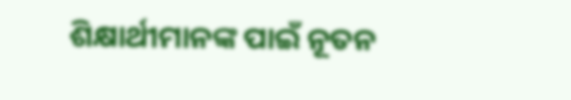ଶିକ୍ଷାର୍ଥୀମାନଙ୍କ ପାଇଁ ନୂତନ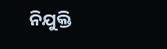ନିଯୁକ୍ତି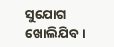ସୁଯୋଗ ଖୋଲିଯିବ।